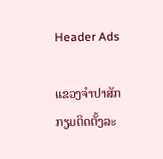Header Ads

ແຂວງຈໍາປາສັກ ກຽມຕິດຕັ້ງລະ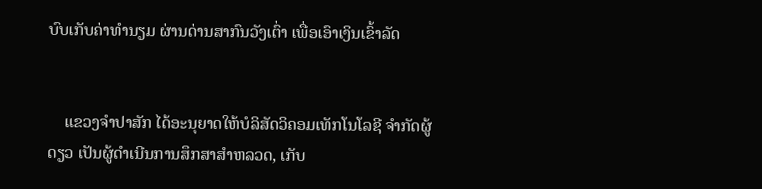ບົບເກັບຄ່າທໍານຽມ ຜ່ານດ່ານສາກົນວັງເຕົ່າ ເພື່ອເອົາເງິນເຂົ້າລັດ


    ແຂວງຈໍາປາສັກ ໄດ້ອະນຸຍາດໃຫ້ບໍລິສັດວິຄອມເທັກໂນໂລຊີ ຈໍາກັດຜູ້ດຽວ ເປັນຜູ້ດໍາເນີນການສຶກສາສໍາຫລວດ, ເກັບ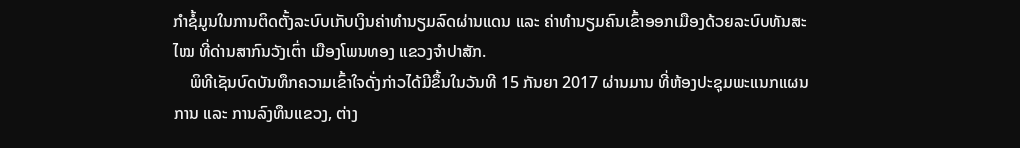ກໍາຊໍ້ມູນໃນການຕິດຕັ້ງລະບົບເກັບເງິນຄ່າທໍານຽມລົດຜ່ານແດນ ແລະ ຄ່າທໍານຽມຄົນເຂົ້າອອກເມືອງດ້ວຍລະບົບທັນສະໄໝ ທີ່ດ່ານສາກົນວັງເຕົ່າ ເມືອງໂພນທອງ ແຂວງຈໍາປາສັກ.
    ພິທີເຊັນບົດບັນທຶກຄວາມເຂົ້າໃຈດັ່ງກ່າວໄດ້ມີຂຶ້ນໃນວັນທີ 15 ກັນຍາ 2017 ຜ່ານມານ ທີ່ຫ້ອງປະຊຸມພະແນກແຜນການ ແລະ ການລົງທຶນແຂວງ, ຕ່າງ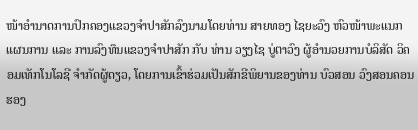ໜ້າອໍານາດການປົກຄອງແຂວງຈໍາປາສັກລົງນາມໂດຍທ່ານ ສາຍທອງ ໄຊຍະວົງ ຫົວໜ້າພະແນກແຜນການ ແລະ ການລົງທຶນແຂວງຈໍາປາສັກ ກັບ ທ່ານ ວຽງໄຊ ບູ່ຕາວົງ ຜູ້ອໍານວຍການບໍລິສັດ ວິຄອມເທັກໂນໂລຊີ ຈໍາກັດຜູ້ດຽວ, ໂດຍການເຂົ້າຮ່ວມເປັນສັກຂີພິຍານຂອງທ່ານ ບົວສອນ ວົງສອນຄອນ ຮອງ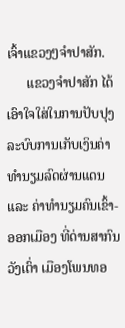ເຈົ້າແຂວງໆຈໍາປາສັກ.
      ແຂວງຈໍາປາສັກ ໄດ້ເອົາໃຈໃສ່ໃນການປັບປຸງລະບົບການເກັບເງິນຄ່າທໍານຽມລົດຜ່ານແດນ ແລະ ຄ່າທໍານຽມຄົນເຂົ້າ-ອອກເມືອງ ທີ່ດ່ານສາກົນວັງເຕົ່າ ເມືອງໂພນທອ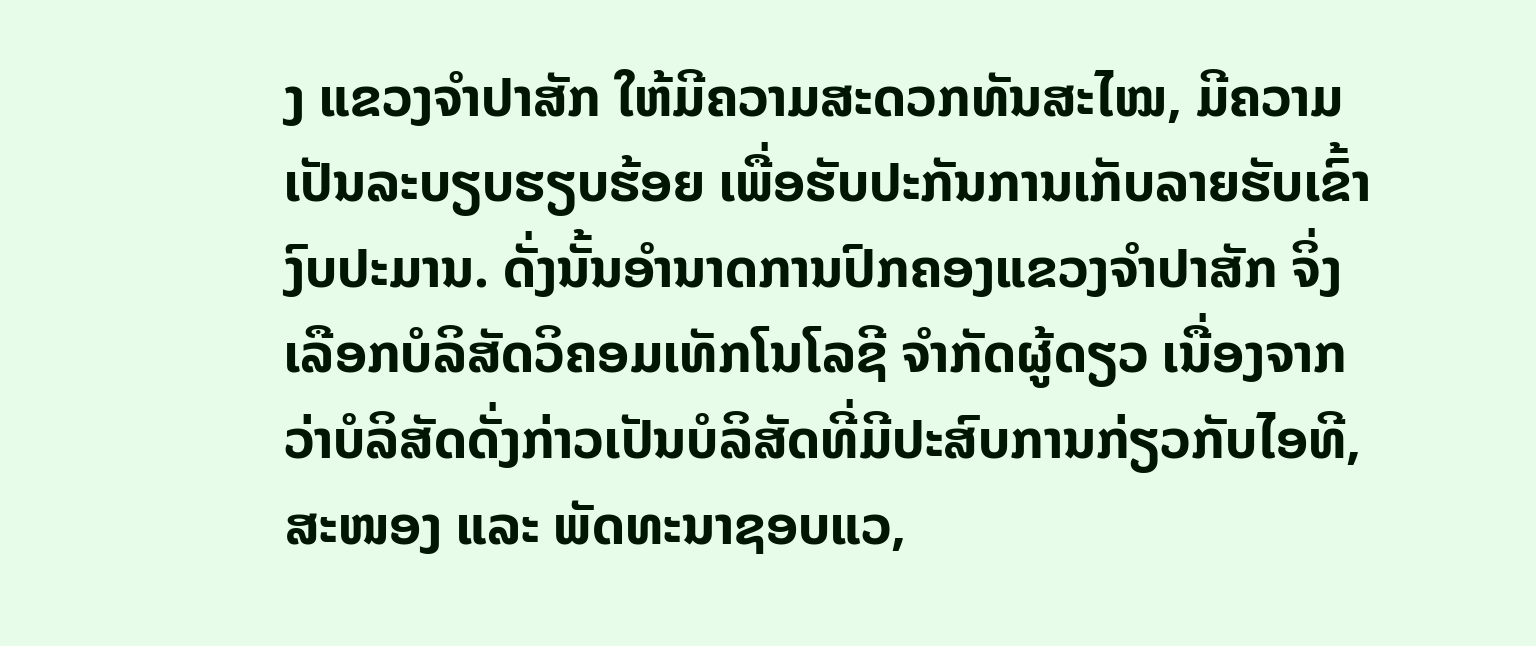ງ ແຂວງຈໍາປາສັກ ໃຫ້ມີຄວາມສະດວກທັນສະໄໝ, ມີຄວາມເປັນລະບຽບຮຽບຮ້ອຍ ເພື່ອຮັບປະກັນການເກັບລາຍຮັບເຂົ້າງົບປະມານ. ດັ່ງນັ້ນອຳນາດການປົກຄອງແຂວງຈຳປາສັກ ຈິ່ງເລືອກບໍລິສັດວິຄອມເທັກໂນໂລຊີ ຈໍາກັດຜູ້ດຽວ ເນື່ອງຈາກວ່າບໍລິສັດດັ່ງກ່າວເປັນບໍລິສັດທີ່ມີປະສົບການກ່ຽວກັບໄອທີ, ສະໜອງ ແລະ ພັດທະນາຊອບແວ,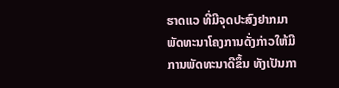ຮາດແວ ທີ່ມີຈຸດປະສົງຢາກມາພັດທະນາໂຄງການດັ່ງກ່າວໃຫ້ມີການພັດທະນາດີຂຶ້ນ ທັງເປັນກາ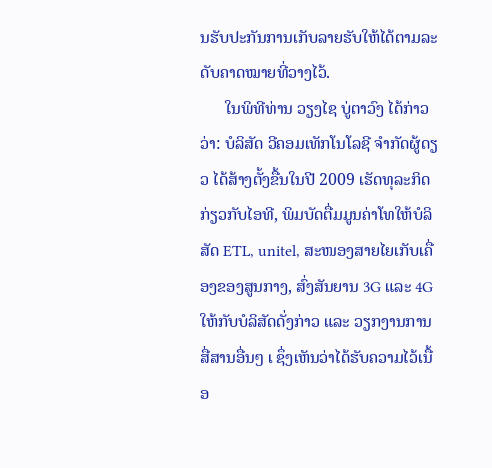ນຮັບປະກັນການເກັບລາຍຮັບໃຫ້ໄດ້ຕາມລະດັບຄາດໝາຍທີ່ວາງໄວ້.
      ໃນພິທີທ່ານ ວຽງໄຊ ບູ່ຕາວົງ ໄດ້ກ່າວວ່າ: ບໍລິສັດ ວີຄອມເທັກໂນໂລຊີ ຈໍາກັດຜູ້ດຽວ ໄດ້ສ້າງຕັ້ງຂື້ນໃນປີ 2009 ເຮັດທຸລະກິດກ່ຽວກັບໄອທີ, ພິມບັດຕື່ມມູນຄ່າໂທໃຫ້ບໍລິສັດ ETL, unitel, ສະໜອງສາຍໄຍເກັບເຄື່ອງຂອງສູນກາງ, ສົ່ງສັນຍານ 3G ແລະ 4Gໃຫ້ກັບບໍລິສັດດັ່ງກ່າວ ແລະ ວຽກງານການສື່ສານອື່ນໆ ເ ຊຶ່ງເຫັນວ່າໄດ້ຮັບຄວາມໄວ້ເນື້ອ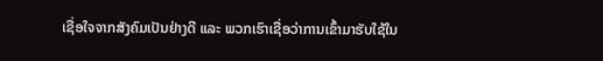ເຊື່ອໃຈຈາກສັງຄົມເປັນຢ່າງດີ ແລະ ພວກເຮົາເຊື່ອວ່າການເຂົ້າມາຮັບໃຊ້ໃນ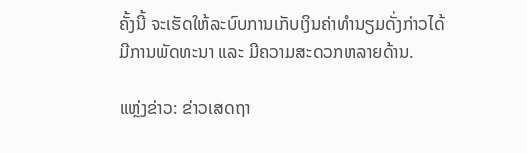ຄັ້ງນີ້ ຈະເຮັດໃຫ້ລະບົບການເກັບເງິນຄ່າທໍານຽມດັ່ງກ່າວໄດ້ມີການພັດທະນາ ແລະ ມີຄວາມສະດວກຫລາຍດ້ານ.

ແຫຼ່ງຂ່າວ: ຂ່າວເສດຖາ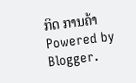ກິດ ການຄ້າ
Powered by Blogger.